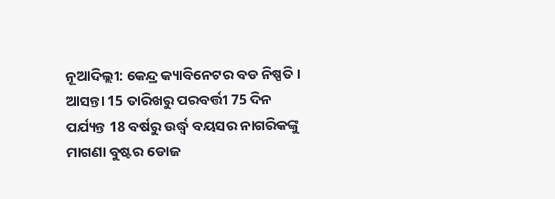ନୂଆଦିଲ୍ଲୀ: କେନ୍ଦ୍ର କ୍ୟାବିନେଟର ବଡ ନିଷ୍ପତି । ଆସନ୍ତା 15 ତାରିଖରୁ ପରବର୍ତ୍ତୀ 75 ଦିନ ପର୍ଯ୍ୟନ୍ତ 18 ବର୍ଷରୁ ଉର୍ଦ୍ଧ୍ବ ବୟସର ନାଗରିକଙ୍କୁ ମାଗଣା ବୁଷ୍ଟର ଡୋଜ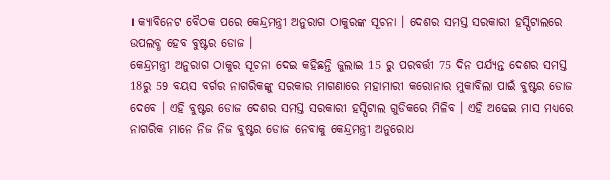। କ୍ୟାବିନେଟ ବୈଠକ ପରେ କେନ୍ଦ୍ରମନ୍ତ୍ରୀ ଅନୁରାଗ ଠାକୁରଙ୍କ ସୂଚନା । ଦେଶର ସମସ୍ତ ସରକାରୀ ହସ୍ପିଟାଲରେ ଉପଲବ୍ଧ ହେବ ବୁଷ୍ଟର ଡୋଜ ।
କେନ୍ଦ୍ରମନ୍ତ୍ରୀ ଅନୁରାଗ ଠାକୁର ସୂଚନା ଦେଇ କହିଛନ୍ତି ଜୁଲାଇ 15 ରୁ ପରବର୍ତ୍ତୀ 75 ଦିନ ପର୍ଯ୍ୟନ୍ତ ଦେଶର ସମସ୍ତ 18ରୁ 59 ବୟସ ବର୍ଗର ନାଗରିକଙ୍କୁ ସରକାର ମାଗଣାରେ ମହାମାରୀ କରୋନାର ମୁକାବିଲା ପାଇଁ ବୁଷ୍ଟର ଡୋଜ ଦେବେ । ଏହି ବୁଷ୍ଟର ଡୋଜ ଦେଶର ସମସ୍ତ ସରକାରୀ ହସ୍ପିଟାଲ ଗୁଡିକରେ ମିଳିବ । ଏହି ଅଢେଇ ମାସ ମଧ୍ୟରେ ନାଗରିକ ମାନେ ନିଜ ନିଜ ବୁଷ୍ଟର ଡୋଜ ନେବାକୁ କେନ୍ଦ୍ରମନ୍ତ୍ରୀ ଅନୁରୋଧ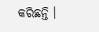କରିଛନ୍ତି ।